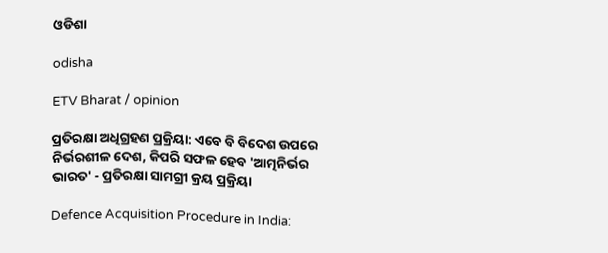ଓଡିଶା

odisha

ETV Bharat / opinion

ପ୍ରତିରକ୍ଷା ଅଧିଗ୍ରହଣ ପ୍ରକ୍ରିୟା: ଏବେ ବି ବିଦେଶ ଉପରେ ନିର୍ଭରଶୀଳ ଦେଶ, କିପରି ସଫଳ ହେବ 'ଆତ୍ମନିର୍ଭର ଭାରତ' - ପ୍ରତିରକ୍ଷା ସାମଗ୍ରୀ କ୍ରୟ ପ୍ରକ୍ରିୟା

Defence Acquisition Procedure in India: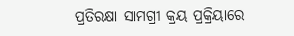ପ୍ରତିରକ୍ଷା ସାମଗ୍ରୀ କ୍ରୟ ପ୍ରକ୍ରିୟାରେ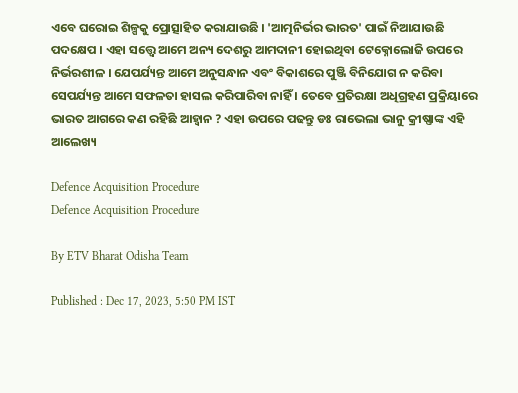ଏବେ ଘରୋଇ ଶିଳ୍ପକୁ ପ୍ରୋତ୍ସାହିତ କରାଯାଉଛି । 'ଆତ୍ମନିର୍ଭର ଭାରତ' ପାଇଁ ନିଆଯାଉଛି ପଦକ୍ଷେପ । ଏହା ସତ୍ତ୍ବେ ଆମେ ଅନ୍ୟ ଦେଶରୁ ଆମଦାନୀ ହୋଇଥିବା ଟେକ୍ନୋଲୋଜି ଉପରେ ନିର୍ଭରଶୀଳ । ଯେପର୍ଯ୍ୟନ୍ତ ଆମେ ଅନୁସନ୍ଧାନ ଏବଂ ବିକାଶରେ ପୁଞ୍ଜି ବିନିଯୋଗ ନ କରିବା ସେପର୍ଯ୍ୟନ୍ତ ଆମେ ସଫଳତା ହାସଲ କରିପାରିବା ନାହିଁ । ତେବେ ପ୍ରତିରକ୍ଷା ଅଧିଗ୍ରହଣ ପ୍ରକ୍ରିୟାରେ ଭାରତ ଆଗରେ କଣ ରହିଛି ଆହ୍ବାନ ? ଏହା ଉପରେ ପଢନ୍ତୁ ଡଃ ରାଭେଲା ଭାନୁ କ୍ରୀଷ୍ଣାଙ୍କ ଏହି ଆଲେଖ୍ୟ

Defence Acquisition Procedure
Defence Acquisition Procedure

By ETV Bharat Odisha Team

Published : Dec 17, 2023, 5:50 PM IST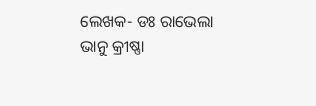ଲେଖକ- ଡଃ ରାଭେଲା ଭାନୁ କ୍ରୀଷ୍ଣା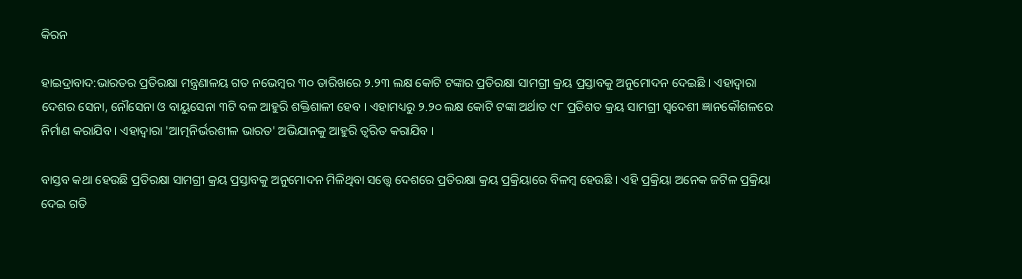କିରନ

ହାଇଦ୍ରାବାଦ:ଭାରତର ପ୍ରତିରକ୍ଷା ମନ୍ତ୍ରଣାଳୟ ଗତ ନଭେମ୍ବର ୩୦ ତାରିଖରେ ୨.୨୩ ଲକ୍ଷ କୋଟି ଟଙ୍କାର ପ୍ରତିରକ୍ଷା ସାମଗ୍ରୀ କ୍ରୟ ପ୍ରସ୍ତାବକୁ ଅନୁମୋଦନ ଦେଇଛି । ଏହାଦ୍ବାରା ଦେଶର ସେନା, ନୌସେନା ଓ ବାୟୁସେନା ୩ଟି ବଳ ଆହୁରି ଶକ୍ତିଶାଳୀ ହେବ । ଏହାମଧ୍ୟରୁ ୨.୨୦ ଲକ୍ଷ କୋଟି ଟଙ୍କା ଅର୍ଥାତ ୯୮ ପ୍ରତିଶତ କ୍ରୟ ସାମଗ୍ରୀ ସ୍ବଦେଶୀ ଜ୍ଞାନକୌଶଳରେ ନିର୍ମାଣ କରାଯିବ । ଏହାଦ୍ବାରା 'ଆତ୍ମନିର୍ଭରଶୀଳ ଭାରତ' ଅଭିଯାନକୁ ଆହୁରି ତ୍ବରିତ କରାଯିବ ।

ବାସ୍ତବ କଥା ହେଉଛି ପ୍ରତିରକ୍ଷା ସାମଗ୍ରୀ କ୍ରୟ ପ୍ରସ୍ତାବକୁ ଅନୁମୋଦନ ମିଳିଥିବା ସତ୍ତ୍ବେ ଦେଶରେ ପ୍ରତିରକ୍ଷା କ୍ରୟ ପ୍ରକ୍ରିୟାରେ ବିଳମ୍ବ ହେଉଛି । ଏହି ପ୍ରକ୍ରିୟା ଅନେକ ଜଟିଳ ପ୍ରକ୍ରିୟା ଦେଇ ଗତି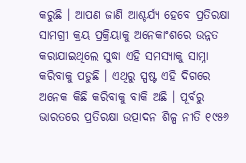କରୁଛି । ଆପଣ ଜାଣି ଆଶ୍ଚର୍ଯ୍ୟ ହେବେ ପ୍ରତିରକ୍ଷା ସାମଗ୍ରୀ କ୍ରୟ ପ୍ରକ୍ରିୟାକୁ ଅନେକାଂଶରେ ଉନ୍ନତ କରାଯାଇଥିଲେ ସୁଦ୍ଧା ଏହି ସମସ୍ୟାକୁ ସାମ୍ନା କରିବାକୁ ପଡୁଛି । ଏଥିରୁ ସ୍ପଷ୍ଟ ଏହି ଦିଗରେ ଅନେକ କିଛି କରିବାକୁ ବାକି ଅଛି । ପୂର୍ବରୁ ଭାରତରେ ପ୍ରତିରକ୍ଷା ଉତ୍ପାଦନ ଶିଳ୍ପ ନୀତି ୧୯୫୬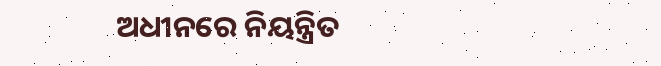ଅଧୀନରେ ନିୟନ୍ତ୍ରିତ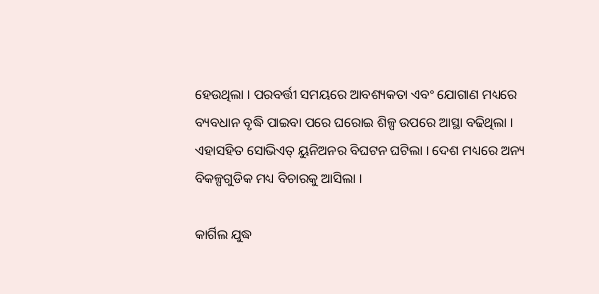ହେଉଥିଲା । ପରବର୍ତ୍ତୀ ସମୟରେ ଆବଶ୍ୟକତା ଏବଂ ଯୋଗାଣ ମଧ୍ୟରେ ବ୍ୟବଧାନ ବୃଦ୍ଧି ପାଇବା ପରେ ଘରୋଇ ଶିଳ୍ପ ଉପରେ ଆସ୍ଥା ବଢିଥିଲା । ଏହାସହିତ ସୋଭିଏତ୍ ୟୁନିଅନର ବିଘଟନ ଘଟିଲା । ଦେଶ ମଧ୍ୟରେ ଅନ୍ୟ ବିକଳ୍ପଗୁଡିକ ମଧ୍ୟ ବିଚାରକୁ ଆସିଲା ।

କାର୍ଗିଲ ଯୁଦ୍ଧ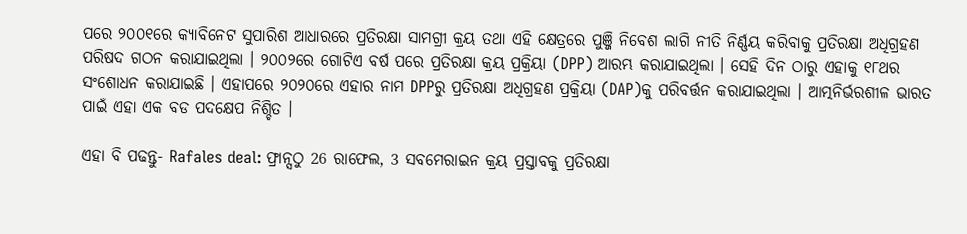ପରେ ୨୦୦୧ରେ କ୍ୟାବିନେଟ ସୁପାରିଶ ଆଧାରରେ ପ୍ରତିରକ୍ଷା ସାମଗ୍ରୀ କ୍ରୟ ତଥା ଏହି କ୍ଷେତ୍ରରେ ପୁଞ୍ଜି ନିବେଶ ଲାଗି ନୀତି ନିର୍ଣ୍ଣୟ କରିବାକୁ ପ୍ରତିରକ୍ଷା ଅଧିଗ୍ରହଣ ପରିଷଦ ଗଠନ କରାଯାଇଥିଲା । ୨୦୦୨ରେ ଗୋଟିଏ ବର୍ଷ ପରେ ପ୍ରତିରକ୍ଷା କ୍ରୟ ପ୍ରକ୍ରିୟା (DPP) ଆରମ୍ଭ କରାଯାଇଥିଲା । ସେହି ଦିନ ଠାରୁ ଏହାକୁ ୧୮ଥର ସଂଶୋଧନ କରାଯାଇଛି । ଏହାପରେ ୨୦୨୦ରେ ଏହାର ନାମ DPPରୁ ପ୍ରତିରକ୍ଷା ଅଧିଗ୍ରହଣ ପ୍ରକ୍ରିୟା (DAP)କୁ ପରିବର୍ତ୍ତନ କରାଯାଇଥିଲା । ଆତ୍ମନିର୍ଭରଶୀଳ ଭାରତ ପାଇଁ ଏହା ଏକ ବଡ ପଦକ୍ଷେପ ନିଶ୍ଚିତ ।

ଏହା ବି ପଢନ୍ତୁ- Rafales deal: ଫ୍ରାନ୍ସଠୁ 26 ରାଫେଲ, 3 ସବମେରାଇନ କ୍ରୟ ପ୍ରସ୍ତାବକୁ ପ୍ରତିରକ୍ଷା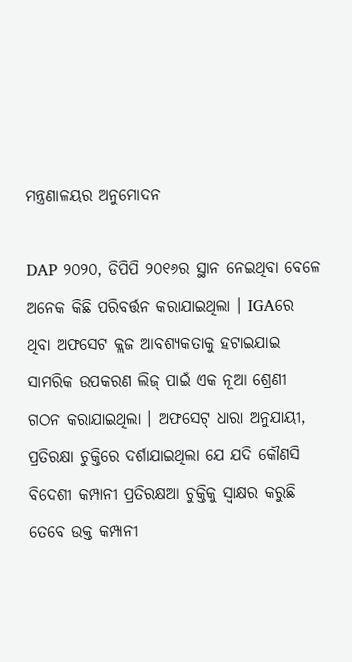ମନ୍ତ୍ରଣାଳୟର ଅନୁମୋଦନ

DAP ୨୦୨୦, ଡିପିପି ୨୦୧୬ର ସ୍ଥାନ ନେଇଥିବା ବେଳେ ଅନେକ କିଛି ପରିବର୍ତ୍ତନ କରାଯାଇଥିଲା । IGAରେ ଥିବା ଅଫସେଟ କ୍ଲଜ ଆବଶ୍ୟକତାକୁ ହଟାଇଯାଇ ସାମରିକ ଉପକରଣ ଲିଜ୍ ପାଇଁ ଏକ ନୂଆ ଶ୍ରେଣୀ ଗଠନ କରାଯାଇଥିଲା । ଅଫସେଟ୍ ଧାରା ଅନୁଯାୟୀ, ପ୍ରତିରକ୍ଷା ଚୁକ୍ତିରେ ଦର୍ଶାଯାଇଥିଲା ଯେ ଯଦି କୌଣସି ବିଦେଶୀ କମ୍ପାନୀ ପ୍ରତିରକ୍ଷଆ ଚୁକ୍ତିକୁ ସ୍ବାକ୍ଷର କରୁଛି ତେବେ ଉକ୍ତ କମ୍ପାନୀ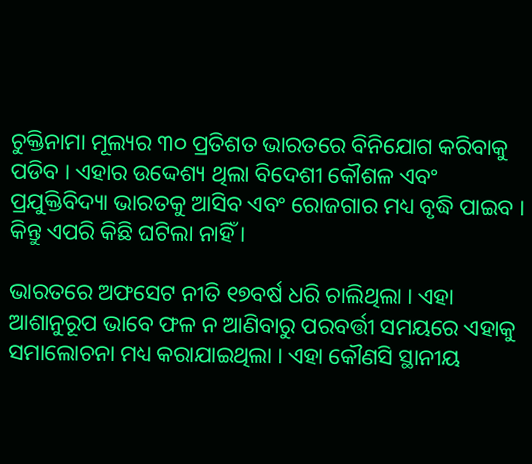ଚୁକ୍ତିନାମା ମୂଲ୍ୟର ୩୦ ପ୍ରତିଶତ ଭାରତରେ ବିନିଯୋଗ କରିବାକୁ ପଡିବ । ଏହାର ଉଦ୍ଦେଶ୍ୟ ଥିଲା ବିଦେଶୀ କୌଶଳ ଏବଂ ପ୍ରଯୁକ୍ତିବିଦ୍ୟା ଭାରତକୁ ଆସିବ ଏବଂ ରୋଜଗାର ମଧ୍ୟ ବୃଦ୍ଧି ପାଇବ । କିନ୍ତୁ ଏପରି କିଛି ଘଟିଲା ନାହିଁ ।

ଭାରତରେ ଅଫସେଟ ନୀତି ୧୭ବର୍ଷ ଧରି ଚାଲିଥିଲା । ଏହା ଆଶାନୁରୂପ ଭାବେ ଫଳ ନ ଆଣିବାରୁ ପରବର୍ତ୍ତୀ ସମୟରେ ଏହାକୁ ସମାଲୋଚନା ମଧ୍ୟ କରାଯାଇଥିଲା । ଏହା କୌଣସି ସ୍ଥାନୀୟ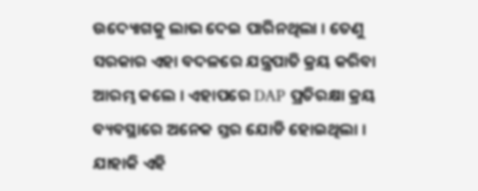ଉଦ୍ୟୋଗକୁ ଲାଭ ଦେଇ ପାରିନଥିଲା । ତେଣୁ ସରକାର ଏହା ବଦଳରେ ଯନ୍ତ୍ରପାତି କ୍ରୟ କରିବା ଆରମ୍ଭ କଲେ । ଏହାପରେ DAP ପ୍ରତିରକ୍ଷା କ୍ରୟ ବ୍ୟବସ୍ଥାରେ ଅନେକ ସ୍ତର ଯୋଡି ହୋଇଥିଲା । ଯାହାକି ଏହି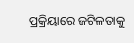ପ୍ରକ୍ରିୟାରେ ଜଟିଳତାକୁ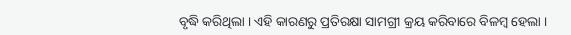ବୃଦ୍ଧି କରିଥିଲା । ଏହି କାରଣରୁ ପ୍ରତିରକ୍ଷା ସାମଗ୍ରୀ କ୍ରୟ କରିବାରେ ବିଳମ୍ବ ହେଲା ।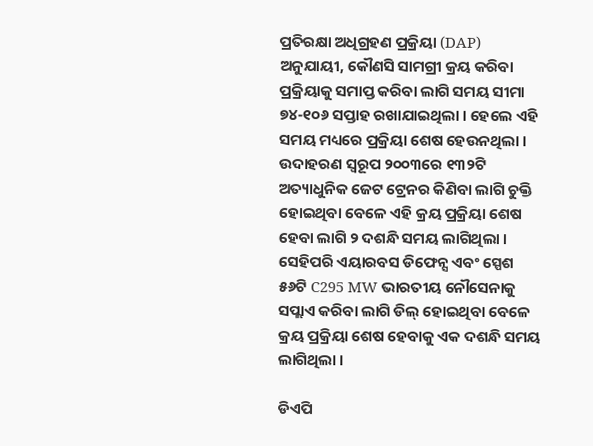ପ୍ରତିରକ୍ଷା ଅଧିଗ୍ରହଣ ପ୍ରକ୍ରିୟା (DAP) ଅନୁଯାୟୀ, କୌଣସି ସାମଗ୍ରୀ କ୍ରୟ କରିବା ପ୍ରକ୍ରିୟାକୁ ସମାପ୍ତ କରିବା ଲାଗି ସମୟ ସୀମା ୭୪-୧୦୬ ସପ୍ତାହ ରଖାଯାଇଥିଲା । ହେଲେ ଏହି ସମୟ ମଧ୍ୟରେ ପ୍ରକ୍ରିୟା ଶେଷ ହେଉନଥିଲା । ଉଦାହରଣ ସ୍ବରୂପ ୨୦୦୩ରେ ୧୩୨ଟି ଅତ୍ୟାଧୁନିକ ଜେଟ ଟ୍ରେନର କିଣିବା ଲାଗି ଚୁକ୍ତି ହୋଇଥିବା ବେଳେ ଏହି କ୍ରୟ ପ୍ରକ୍ରିୟା ଶେଷ ହେବା ଲାଗି ୨ ଦଶନ୍ଧି ସମୟ ଲାଗିଥିଲା । ସେହିପରି ଏୟାରବସ ଡିଫେନ୍ସ ଏବଂ ସ୍ପେଶ ୫୬ଟି C295 MW ଭାରତୀୟ ନୌସେନାକୁ ସପ୍ଲାଏ କରିବା ଲାଗି ଡିଲ୍‌ ହୋଇଥିବା ବେଳେ କ୍ରୟ ପ୍ରକ୍ରିୟା ଶେଷ ହେବାକୁ ଏକ ଦଶନ୍ଧି ସମୟ ଲାଗିଥିଲା ।

ଡିଏପି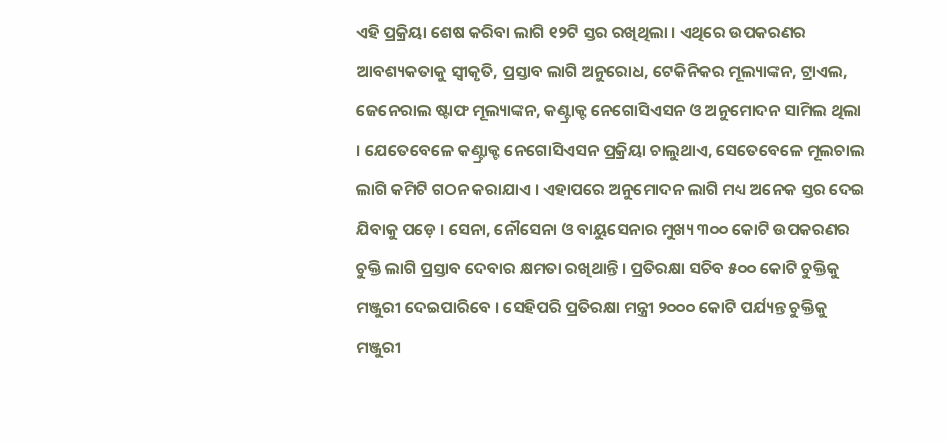ଏହି ପ୍ରକ୍ରିୟା ଶେଷ କରିବା ଲାଗି ୧୨ଟି ସ୍ତର ରଖିଥିଲା । ଏଥିରେ ଉପକରଣର ଆବଶ୍ୟକତାକୁ ସ୍ବୀକୃତି, ପ୍ରସ୍ତାବ ଲାଗି ଅନୁରୋଧ, ଟେକିନିକର ମୂଲ୍ୟାଙ୍କନ, ଟ୍ରାଏଲ, ଜେନେରାଲ ଷ୍ଟାଫ ମୂଲ୍ୟାଙ୍କନ, କଣ୍ଟ୍ରାକ୍ଟ ନେଗୋସିଏସନ ଓ ଅନୁମୋଦନ ସାମିଲ ଥିଲା । ଯେତେବେଳେ କଣ୍ଟ୍ରାକ୍ଟ ନେଗୋସିଏସନ ପ୍ରକ୍ରିୟା ଚାଲୁଥାଏ, ସେତେବେଳେ ମୂଲଚାଲ ଲାଗି କମିଟି ଗଠନ କରାଯାଏ । ଏହାପରେ ଅନୁମୋଦନ ଲାଗି ମଧ୍ୟ ଅନେକ ସ୍ତର ଦେଇ ଯିବାକୁ ପଡ଼େ । ସେନା, ନୌସେନା ଓ ବାୟୁସେନାର ମୁଖ୍ୟ ୩୦୦ କୋଟି ଉପକରଣର ଚୁକ୍ତି ଲାଗି ପ୍ରସ୍ତାବ ଦେବାର କ୍ଷମତା ରଖିଥାନ୍ତି । ପ୍ରତିରକ୍ଷା ସଚିବ ୫୦୦ କୋଟି ଚୁକ୍ତିକୁ ମଞ୍ଜୁରୀ ଦେଇପାରିବେ । ସେହିପରି ପ୍ରତିରକ୍ଷା ମନ୍ତ୍ରୀ ୨୦୦୦ କୋଟି ପର୍ଯ୍ୟନ୍ତ ଚୁକ୍ତିକୁ ମଞ୍ଜୁରୀ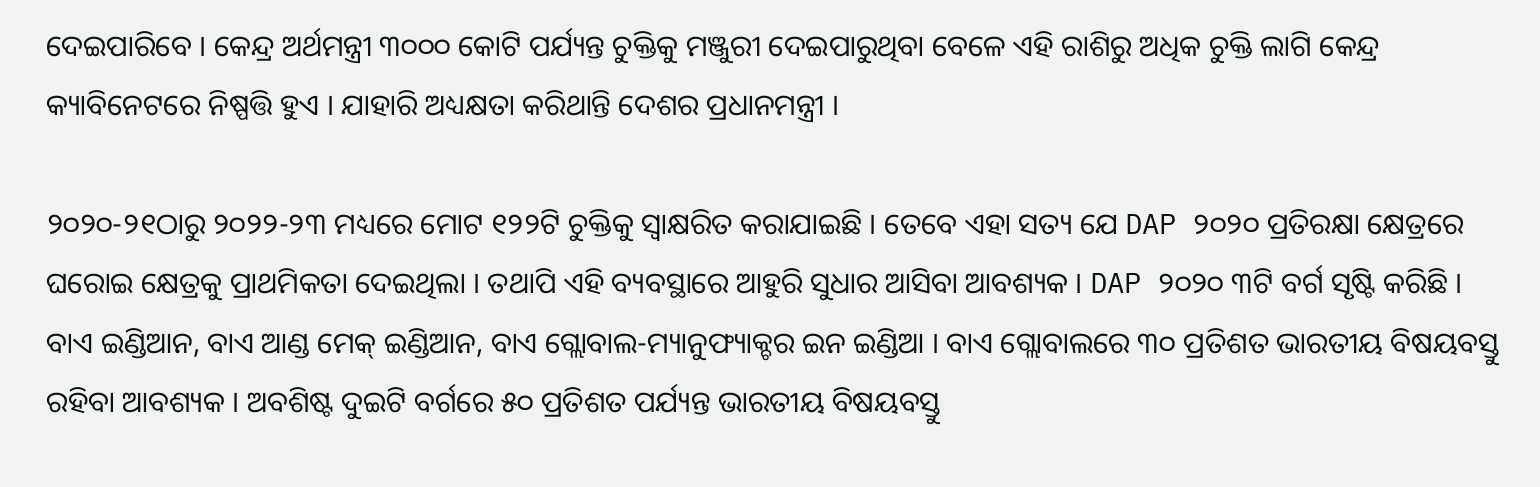ଦେଇପାରିବେ । କେନ୍ଦ୍ର ଅର୍ଥମନ୍ତ୍ରୀ ୩୦୦୦ କୋଟି ପର୍ଯ୍ୟନ୍ତ ଚୁକ୍ତିକୁ ମଞ୍ଜୁରୀ ଦେଇପାରୁଥିବା ବେଳେ ଏହି ରାଶିରୁ ଅଧିକ ଚୁକ୍ତି ଲାଗି କେନ୍ଦ୍ର କ୍ୟାବିନେଟରେ ନିଷ୍ପତ୍ତି ହୁଏ । ଯାହାରି ଅଧ୍ୟକ୍ଷତା କରିଥାନ୍ତି ଦେଶର ପ୍ରଧାନମନ୍ତ୍ରୀ ।

୨୦୨୦-୨୧ଠାରୁ ୨୦୨୨-୨୩ ମଧ୍ୟରେ ମୋଟ ୧୨୨ଟି ଚୁକ୍ତିକୁ ସ୍ବାକ୍ଷରିତ କରାଯାଇଛି । ତେବେ ଏହା ସତ୍ୟ ଯେ DAP ୨୦୨୦ ପ୍ରତିରକ୍ଷା କ୍ଷେତ୍ରରେ ଘରୋଇ କ୍ଷେତ୍ରକୁ ପ୍ରାଥମିକତା ଦେଇଥିଲା । ତଥାପି ଏହି ବ୍ୟବସ୍ଥାରେ ଆହୁରି ସୁଧାର ଆସିବା ଆବଶ୍ୟକ । DAP ୨୦୨୦ ୩ଟି ବର୍ଗ ସୃଷ୍ଟି କରିଛି । ବାଏ ଇଣ୍ଡିଆନ, ବାଏ ଆଣ୍ଡ ମେକ୍‌ ଇଣ୍ଡିଆନ, ବାଏ ଗ୍ଲୋବାଲ-ମ୍ୟାନୁଫ୍ୟାକ୍ଚର ଇନ ଇଣ୍ଡିଆ । ବାଏ ଗ୍ଲୋବାଲରେ ୩୦ ପ୍ରତିଶତ ଭାରତୀୟ ବିଷୟବସ୍ତୁ ରହିବା ଆବଶ୍ୟକ । ଅବଶିଷ୍ଟ ଦୁଇଟି ବର୍ଗରେ ୫୦ ପ୍ରତିଶତ ପର୍ଯ୍ୟନ୍ତ ଭାରତୀୟ ବିଷୟବସ୍ତୁ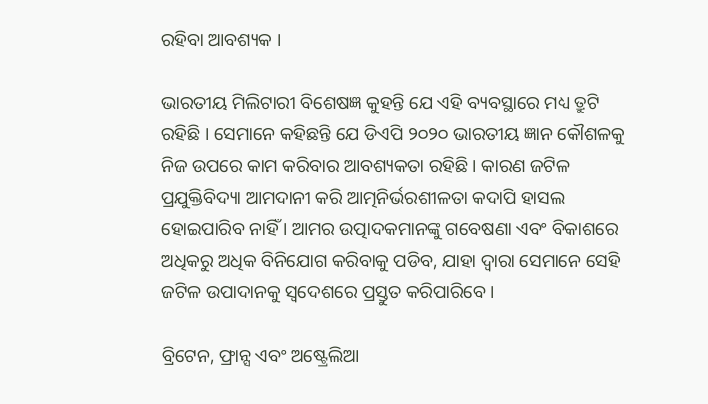ରହିବା ଆବଶ୍ୟକ ।

ଭାରତୀୟ ମିଲିଟାରୀ ବିଶେଷଜ୍ଞ କୁହନ୍ତି ଯେ ଏହି ବ୍ୟବସ୍ଥାରେ ମଧ୍ୟ ତ୍ରୁଟି ରହିଛି । ସେମାନେ କହିଛନ୍ତି ଯେ ଡିଏପି ୨୦୨୦ ଭାରତୀୟ ଜ୍ଞାନ କୌଶଳକୁ ନିଜ ଉପରେ କାମ କରିବାର ଆବଶ୍ୟକତା ରହିଛି । କାରଣ ଜଟିଳ ପ୍ରଯୁକ୍ତିବିଦ୍ୟା ଆମଦାନୀ କରି ଆତ୍ମନିର୍ଭରଶୀଳତା କଦାପି ହାସଲ ହୋଇପାରିବ ନାହିଁ । ଆମର ଉତ୍ପାଦକମାନଙ୍କୁ ଗବେଷଣା ଏବଂ ବିକାଶରେ ଅଧିକରୁ ଅଧିକ ବିନିଯୋଗ କରିବାକୁ ପଡିବ, ଯାହା ଦ୍ବାରା ସେମାନେ ସେହି ଜଟିଳ ଉପାଦାନକୁ ସ୍ବଦେଶରେ ପ୍ରସ୍ତୁତ କରିପାରିବେ ।

ବ୍ରିଟେନ, ଫ୍ରାନ୍ସ ଏବଂ ଅଷ୍ଟ୍ରେଲିଆ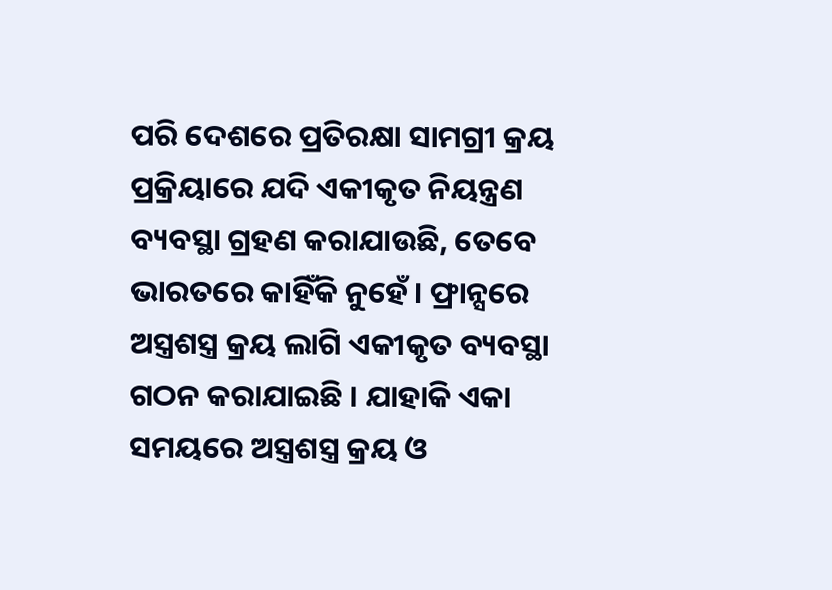ପରି ଦେଶରେ ପ୍ରତିରକ୍ଷା ସାମଗ୍ରୀ କ୍ରୟ ପ୍ରକ୍ରିୟାରେ ଯଦି ଏକୀକୃତ ନିୟନ୍ତ୍ରଣ ବ୍ୟବସ୍ଥା ଗ୍ରହଣ କରାଯାଉଛି, ତେବେ ଭାରତରେ କାହିଁକି ନୁହେଁ । ଫ୍ରାନ୍ସରେ ଅସ୍ତ୍ରଶସ୍ତ୍ର କ୍ରୟ ଲାଗି ଏକୀକୃତ ବ୍ୟବସ୍ଥା ଗଠନ କରାଯାଇଛି । ଯାହାକି ଏକା ସମୟରେ ଅସ୍ତ୍ରଶସ୍ତ୍ର କ୍ରୟ ଓ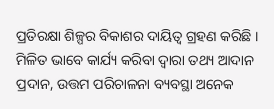ପ୍ରତିରକ୍ଷା ଶିଳ୍ପର ବିକାଶର ଦାୟିତ୍ବ ଗ୍ରହଣ କରିଛି । ମିଳିତ ଭାବେ କାର୍ଯ୍ୟ କରିବା ଦ୍ବାରା ତଥ୍ୟ ଆଦାନ ପ୍ରଦାନ, ଉତ୍ତମ ପରିଚାଳନା ବ୍ୟବସ୍ଥା ଅନେକ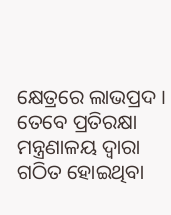କ୍ଷେତ୍ରରେ ଲାଭପ୍ରଦ । ତେବେ ପ୍ରତିରକ୍ଷା ମନ୍ତ୍ରଣାଳୟ ଦ୍ବାରା ଗଠିତ ହୋଇଥିବା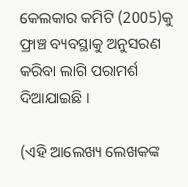କେଲକାର କମିଟି (2005)କୁ ଫ୍ରାଞ୍ଚ ବ୍ୟବସ୍ଥାକୁ ଅନୁସରଣ କରିବା ଲାଗି ପରାମର୍ଶ ଦିଆଯାଇଛି ।

(ଏହି ଆଲେଖ୍ୟ ଲେଖକଙ୍କ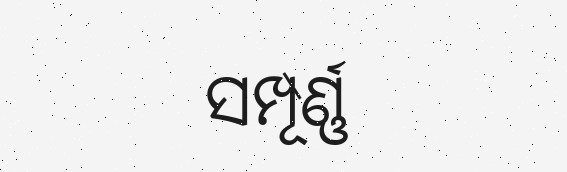ସମ୍ପୂର୍ଣ୍ଣ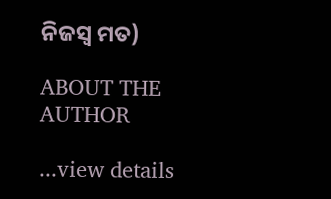ନିଜସ୍ବ ମତ)

ABOUT THE AUTHOR

...view details